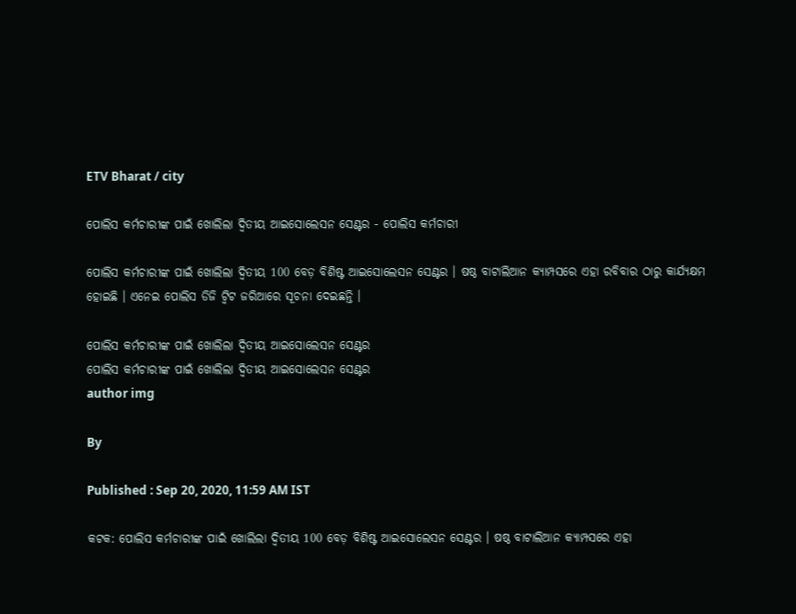ETV Bharat / city

ପୋଲିସ କର୍ମଚାରୀଙ୍କ ପାଇଁ ଖୋଲିଲା ଦ୍ବିତୀୟ ଆଇସୋଲେସନ ସେଣ୍ଟର - ପୋଲିସ କର୍ମଚାରୀ

ପୋଲିସ କର୍ମଚାରୀଙ୍କ ପାଇଁ ଖୋଲିଲା ଦ୍ଵିତୀୟ 100 ବେଡ଼ ବିଶିଷ୍ଟ ଆଇସୋଲେସନ ସେଣ୍ଟର । ଷଷ୍ଠ ବାଟାଲିଆନ କ୍ୟାମ୍ପସରେ ଏହା ରବିବାର ଠାରୁ କାର୍ଯ୍ୟକ୍ଷମ ହୋଇଛି । ଏନେଇ ପୋଲିସ ଡିଜି ଟ୍ବିଟ ଜରିଆରେ ସୂଚନା ଦେଇଛନ୍ତି ।

ପୋଲିସ କର୍ମଚାରୀଙ୍କ ପାଇଁ ଖୋଲିଲା ଦ୍ବିତୀୟ ଆଇସୋଲେସନ ସେଣ୍ଟର
ପୋଲିସ କର୍ମଚାରୀଙ୍କ ପାଇଁ ଖୋଲିଲା ଦ୍ବିତୀୟ ଆଇସୋଲେସନ ସେଣ୍ଟର
author img

By

Published : Sep 20, 2020, 11:59 AM IST

କଟକ: ପୋଲିସ କର୍ମଚାରୀଙ୍କ ପାଇଁ ଖୋଲିଲା ଦ୍ଵିତୀୟ 100 ବେଡ଼ ବିଶିଷ୍ଟ ଆଇସୋଲେସନ ସେଣ୍ଟର । ଷଷ୍ଠ ବାଟାଲିଆନ କ୍ୟାମ୍ପସରେ ଏହା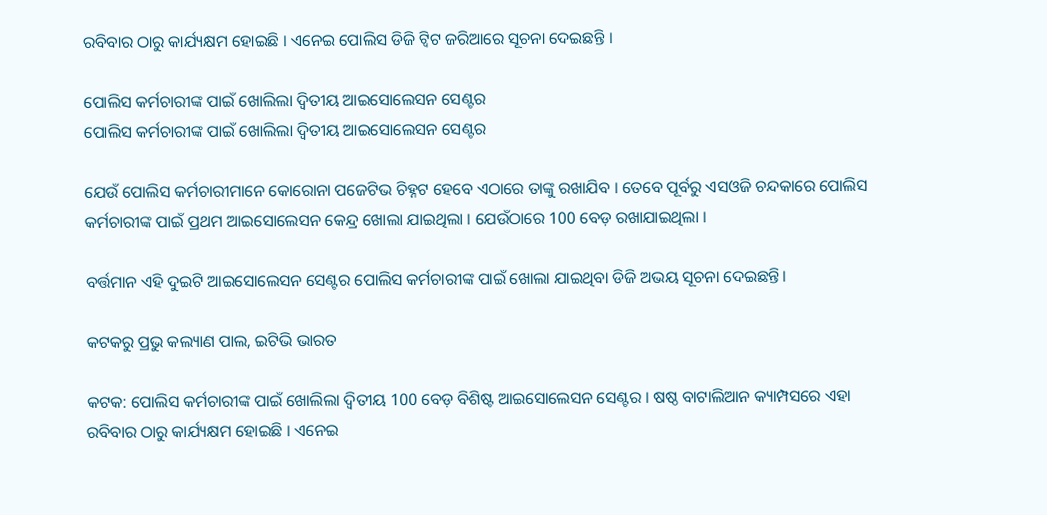ରବିବାର ଠାରୁ କାର୍ଯ୍ୟକ୍ଷମ ହୋଇଛି । ଏନେଇ ପୋଲିସ ଡିଜି ଟ୍ବିଟ ଜରିଆରେ ସୂଚନା ଦେଇଛନ୍ତି ।

ପୋଲିସ କର୍ମଚାରୀଙ୍କ ପାଇଁ ଖୋଲିଲା ଦ୍ବିତୀୟ ଆଇସୋଲେସନ ସେଣ୍ଟର
ପୋଲିସ କର୍ମଚାରୀଙ୍କ ପାଇଁ ଖୋଲିଲା ଦ୍ବିତୀୟ ଆଇସୋଲେସନ ସେଣ୍ଟର

ଯେଉଁ ପୋଲିସ କର୍ମଚାରୀମାନେ କୋରୋନା ପଜେଟିଭ ଚିହ୍ନଟ ହେବେ ଏଠାରେ ତାଙ୍କୁ ରଖାଯିବ । ତେବେ ପୂର୍ବରୁ ଏସଓଜି ଚନ୍ଦକାରେ ପୋଲିସ କର୍ମଚାରୀଙ୍କ ପାଇଁ ପ୍ରଥମ ଆଇସୋଲେସନ କେନ୍ଦ୍ର ଖୋଲା ଯାଇଥିଲା । ଯେଉଁଠାରେ 100 ବେଡ଼ ରଖାଯାଇଥିଲା ।

ବର୍ତ୍ତମାନ ଏହି ଦୁଇଟି ଆଇସୋଲେସନ ସେଣ୍ଟର ପୋଲିସ କର୍ମଚାରୀଙ୍କ ପାଇଁ ଖୋଲା ଯାଇଥିବା ଡିଜି ଅଭୟ ସୂଚନା ଦେଇଛନ୍ତି।

କଟକରୁ ପ୍ରଭୁ କଲ୍ୟାଣ ପାଲ, ଇଟିଭି ଭାରତ

କଟକ: ପୋଲିସ କର୍ମଚାରୀଙ୍କ ପାଇଁ ଖୋଲିଲା ଦ୍ଵିତୀୟ 100 ବେଡ଼ ବିଶିଷ୍ଟ ଆଇସୋଲେସନ ସେଣ୍ଟର । ଷଷ୍ଠ ବାଟାଲିଆନ କ୍ୟାମ୍ପସରେ ଏହା ରବିବାର ଠାରୁ କାର୍ଯ୍ୟକ୍ଷମ ହୋଇଛି । ଏନେଇ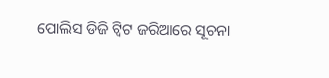ପୋଲିସ ଡିଜି ଟ୍ବିଟ ଜରିଆରେ ସୂଚନା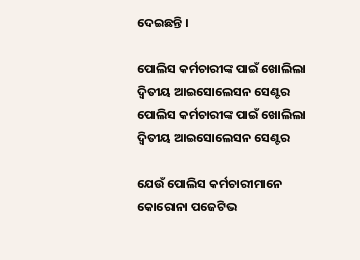ଦେଇଛନ୍ତି ।

ପୋଲିସ କର୍ମଚାରୀଙ୍କ ପାଇଁ ଖୋଲିଲା ଦ୍ବିତୀୟ ଆଇସୋଲେସନ ସେଣ୍ଟର
ପୋଲିସ କର୍ମଚାରୀଙ୍କ ପାଇଁ ଖୋଲିଲା ଦ୍ବିତୀୟ ଆଇସୋଲେସନ ସେଣ୍ଟର

ଯେଉଁ ପୋଲିସ କର୍ମଚାରୀମାନେ କୋରୋନା ପଜେଟିଭ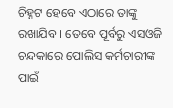ଚିହ୍ନଟ ହେବେ ଏଠାରେ ତାଙ୍କୁ ରଖାଯିବ । ତେବେ ପୂର୍ବରୁ ଏସଓଜି ଚନ୍ଦକାରେ ପୋଲିସ କର୍ମଚାରୀଙ୍କ ପାଇଁ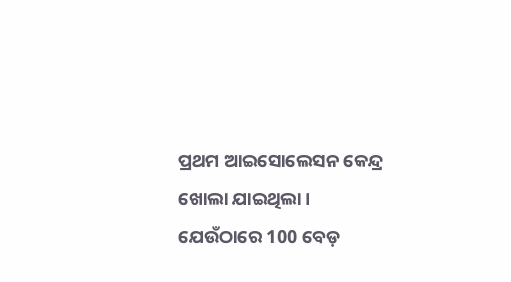ପ୍ରଥମ ଆଇସୋଲେସନ କେନ୍ଦ୍ର ଖୋଲା ଯାଇଥିଲା । ଯେଉଁଠାରେ 100 ବେଡ଼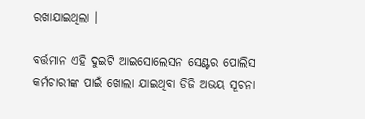ରଖାଯାଇଥିଲା ।

ବର୍ତ୍ତମାନ ଏହି ଦୁଇଟି ଆଇସୋଲେସନ ସେଣ୍ଟର ପୋଲିସ କର୍ମଚାରୀଙ୍କ ପାଇଁ ଖୋଲା ଯାଇଥିବା ଡିଜି ଅଭୟ ସୂଚନା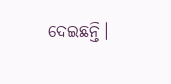ଦେଇଛନ୍ତି।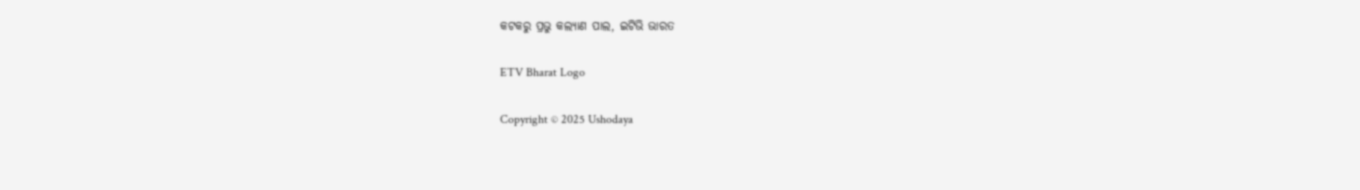କଟକରୁ ପ୍ରଭୁ କଲ୍ୟାଣ ପାଲ, ଇଟିଭି ଭାରତ

ETV Bharat Logo

Copyright © 2025 Ushodaya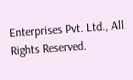Enterprises Pvt. Ltd., All Rights Reserved.